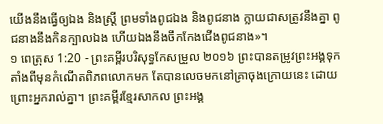យើងនឹងធ្វើឲ្យឯង និងស្ត្រី ព្រមទាំងពូជឯង និងពូជនាង ក្លាយជាសត្រូវនឹងគ្នា ពូជនាងនឹងកិនក្បាលឯង ហើយឯងនឹងចឹកកែងជើងពូជនាង»។
១ ពេត្រុស 1:20 - ព្រះគម្ពីរបរិសុទ្ធកែសម្រួល ២០១៦ ព្រះបានតម្រូវព្រះអង្គទុកតាំងពីមុនកំណើតពិភពលោកមក តែបានលេចមកនៅគ្រាចុងក្រោយនេះ ដោយព្រោះអ្នករាល់គ្នា។ ព្រះគម្ពីរខ្មែរសាកល ព្រះអង្គ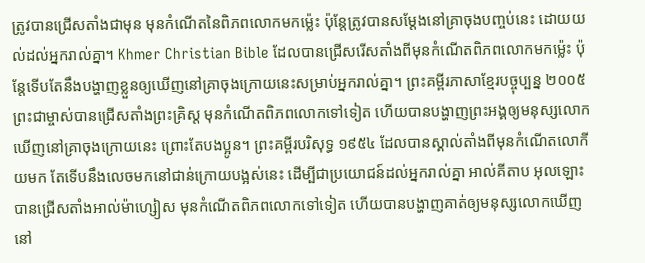ត្រូវបានជ្រើសតាំងជាមុន មុនកំណើតនៃពិភពលោកមកម្ល៉េះ ប៉ុន្តែត្រូវបានសម្ដែងនៅគ្រាចុងបញ្ចប់នេះ ដោយយល់ដល់អ្នករាល់គ្នា។ Khmer Christian Bible ដែលបានជ្រើសរើសតាំងពីមុនកំណើតពិភពលោកមកម៉្លេះ ប៉ុន្ដែទើបតែនឹងបង្ហាញខ្លួនឲ្យឃើញនៅគ្រាចុងក្រោយនេះសម្រាប់អ្នករាល់គ្នា។ ព្រះគម្ពីរភាសាខ្មែរបច្ចុប្បន្ន ២០០៥ ព្រះជាម្ចាស់បានជ្រើសតាំងព្រះគ្រិស្ត មុនកំណើតពិភពលោកទៅទៀត ហើយបានបង្ហាញព្រះអង្គឲ្យមនុស្សលោកឃើញនៅគ្រាចុងក្រោយនេះ ព្រោះតែបងប្អូន។ ព្រះគម្ពីរបរិសុទ្ធ ១៩៥៤ ដែលបានស្គាល់តាំងពីមុនកំណើតលោកីយមក តែទើបនឹងលេចមកនៅជាន់ក្រោយបង្អស់នេះ ដើម្បីជាប្រយោជន៍ដល់អ្នករាល់គ្នា អាល់គីតាប អុលឡោះបានជ្រើសតាំងអាល់ម៉ាហ្សៀស មុនកំណើតពិភពលោកទៅទៀត ហើយបានបង្ហាញគាត់ឲ្យមនុស្សលោកឃើញនៅ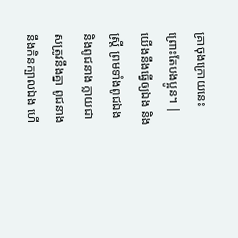គ្រាចុងក្រោយនេះ ព្រោះតែបងប្អូន។ |
យើងនឹងធ្វើឲ្យឯង និងស្ត្រី ព្រមទាំងពូជឯង និងពូជនាង ក្លាយជាសត្រូវនឹងគ្នា ពូជនាងនឹងកិនក្បាលឯង ហើ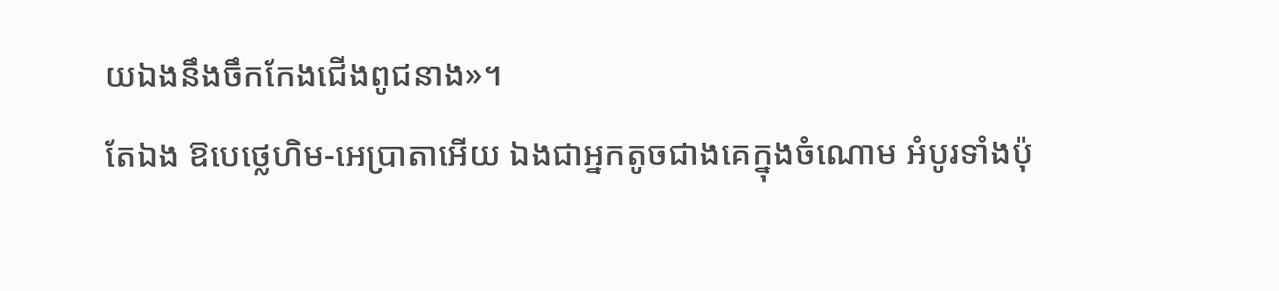យឯងនឹងចឹកកែងជើងពូជនាង»។
តែឯង ឱបេថ្លេហិម-អេប្រាតាអើយ ឯងជាអ្នកតូចជាងគេក្នុងចំណោម អំបូរទាំងប៉ុ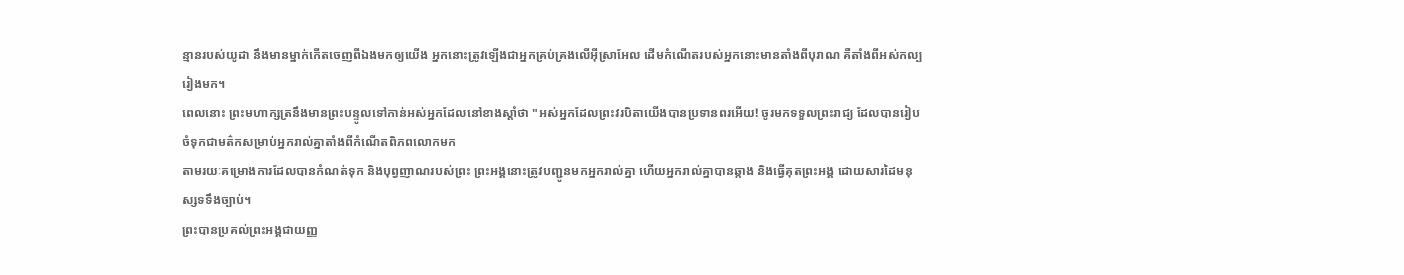ន្មានរបស់យូដា នឹងមានម្នាក់កើតចេញពីឯងមកឲ្យយើង អ្នកនោះត្រូវឡើងជាអ្នកគ្រប់គ្រងលើអ៊ីស្រាអែល ដើមកំណើតរបស់អ្នកនោះមានតាំងពីបុរាណ គឺតាំងពីអស់កល្បរៀងមក។
ពេលនោះ ព្រះមហាក្សត្រនឹងមានព្រះបន្ទូលទៅកាន់អស់អ្នកដែលនៅខាងស្តាំថា "អស់អ្នកដែលព្រះវរបិតាយើងបានប្រទានពរអើយ! ចូរមកទទួលព្រះរាជ្យ ដែលបានរៀបចំទុកជាមត៌កសម្រាប់អ្នករាល់គ្នាតាំងពីកំណើតពិភពលោកមក
តាមរយៈគម្រោងការដែលបានកំណត់ទុក និងបុព្វញាណរបស់ព្រះ ព្រះអង្គនោះត្រូវបញ្ជូនមកអ្នករាល់គ្នា ហើយអ្នករាល់គ្នាបានឆ្កាង និងធ្វើគុតព្រះអង្គ ដោយសារដៃមនុស្សទទឹងច្បាប់។
ព្រះបានប្រគល់ព្រះអង្គជាយញ្ញ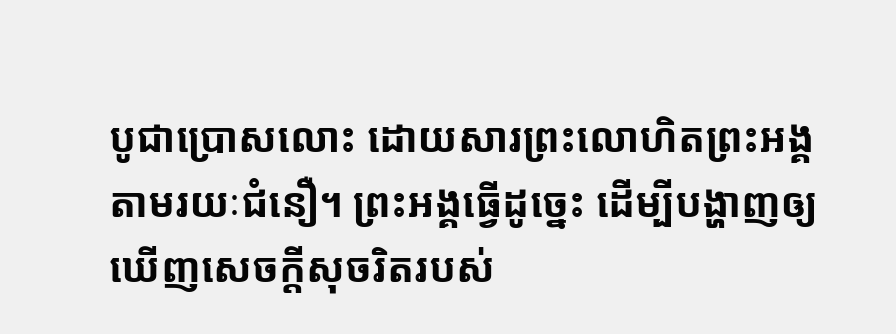បូជាប្រោសលោះ ដោយសារព្រះលោហិតព្រះអង្គ តាមរយៈជំនឿ។ ព្រះអង្គធ្វើដូច្នេះ ដើម្បីបង្ហាញឲ្យឃើញសេចក្តីសុចរិតរបស់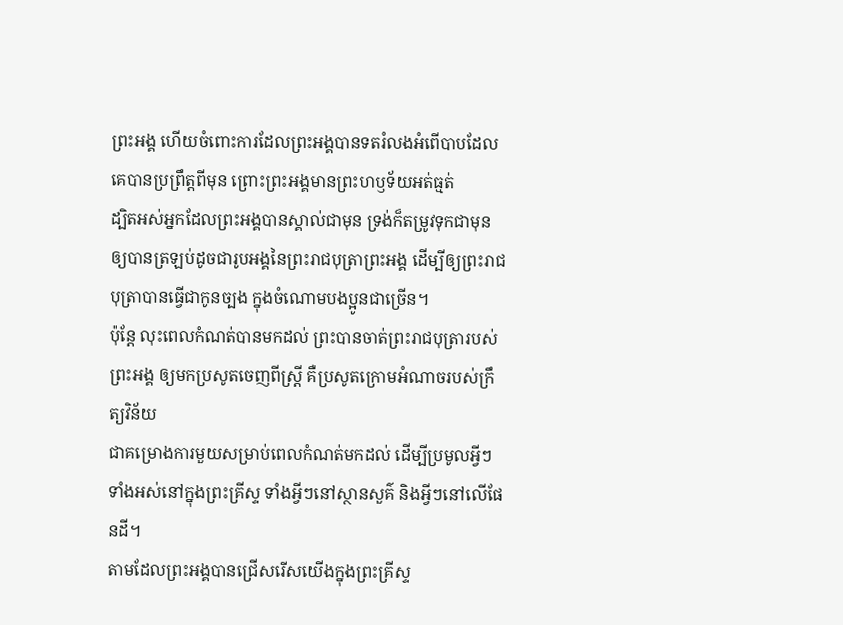ព្រះអង្គ ហើយចំពោះការដែលព្រះអង្គបានទតរំលងអំពើបាបដែលគេបានប្រព្រឹត្តពីមុន ព្រោះព្រះអង្គមានព្រះហឫទ័យអត់ធ្មត់
ដ្បិតអស់អ្នកដែលព្រះអង្គបានស្គាល់ជាមុន ទ្រង់ក៏តម្រូវទុកជាមុន ឲ្យបានត្រឡប់ដូចជារូបអង្គនៃព្រះរាជបុត្រាព្រះអង្គ ដើម្បីឲ្យព្រះរាជបុត្រាបានធ្វើជាកូនច្បង ក្នុងចំណោមបងប្អូនជាច្រើន។
ប៉ុន្ដែ លុះពេលកំណត់បានមកដល់ ព្រះបានចាត់ព្រះរាជបុត្រារបស់ព្រះអង្គ ឲ្យមកប្រសូតចេញពីស្ត្រី គឺប្រសូតក្រោមអំណាចរបស់ក្រឹត្យវិន័យ
ជាគម្រោងការមួយសម្រាប់ពេលកំណត់មកដល់ ដើម្បីប្រមូលអ្វីៗទាំងអស់នៅក្នុងព្រះគ្រីស្ទ ទាំងអ្វីៗនៅស្ថានសួគ៌ និងអ្វីៗនៅលើផែនដី។
តាមដែលព្រះអង្គបានជ្រើសរើសយើងក្នុងព្រះគ្រីស្ទ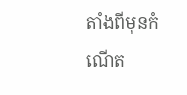តាំងពីមុនកំណើត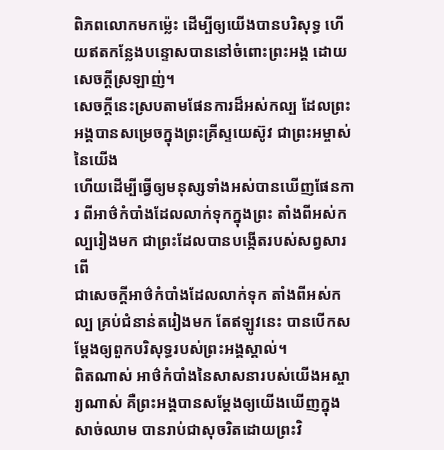ពិភពលោកមកម៉្លេះ ដើម្បីឲ្យយើងបានបរិសុទ្ធ ហើយឥតកន្លែងបន្ទោសបាននៅចំពោះព្រះអង្គ ដោយសេចក្តីស្រឡាញ់។
សេចក្តីនេះស្របតាមផែនការដ៏អស់កល្ប ដែលព្រះអង្គបានសម្រេចក្នុងព្រះគ្រីស្ទយេស៊ូវ ជាព្រះអម្ចាស់នៃយើង
ហើយដើម្បីធ្វើឲ្យមនុស្សទាំងអស់បានឃើញផែនការ ពីអាថ៌កំបាំងដែលលាក់ទុកក្នុងព្រះ តាំងពីអស់កល្បរៀងមក ជាព្រះដែលបានបង្កើតរបស់សព្វសារពើ
ជាសេចក្តីអាថ៌កំបាំងដែលលាក់ទុក តាំងពីអស់កល្ប គ្រប់ជំនាន់តរៀងមក តែឥឡូវនេះ បានបើកសម្ដែងឲ្យពួកបរិសុទ្ធរបស់ព្រះអង្គស្គាល់។
ពិតណាស់ អាថ៌កំបាំងនៃសាសនារបស់យើងអស្ចារ្យណាស់ គឺព្រះអង្គបានសម្ដែងឲ្យយើងឃើញក្នុងសាច់ឈាម បានរាប់ជាសុចរិតដោយព្រះវិ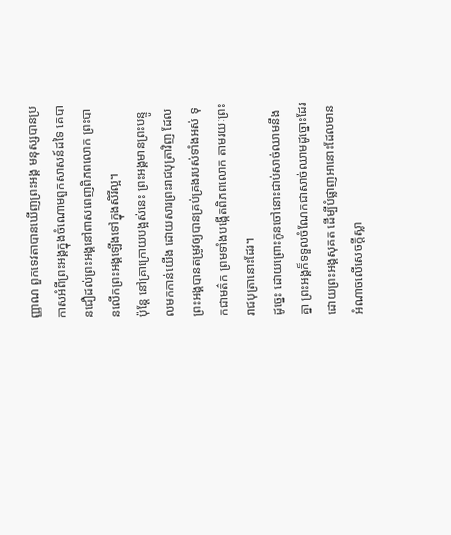ញ្ញាណ ពួកទេវតាបានឃើញព្រះអង្គ មនុស្សបានប្រកាសអំពីព្រះអង្គក្នុងចំណោមពួកសាសន៍ដទៃ គេបានជឿដល់ព្រះអង្គនៅពាសពេញពិភពលោក ព្រះបានលើកព្រះអង្គឡើងទៅក្នុងសិរីល្អ។
ប៉ុន្តែ នៅគ្រាក្រោយបង្អស់នេះ ព្រះអង្គមានព្រះបន្ទូលមកកាន់យើង ដោយសារព្រះរាជបុត្រាវិញ ដែលព្រះអង្គបានតម្រូវឲ្យបានគ្រប់គ្រងរបស់ទាំងអស់ ទុកជាមត៌ក ព្រមទាំងបង្កើតពិភពលោក តាមរយៈព្រះរាជបុត្រានោះដែរ។
ដូច្នេះ ដោយព្រោះកូនចៅនោះជាប់សាច់ឈាមនឹងគ្នា ព្រះអង្គក៏ទទួលចំណែកជាសាច់ឈាមដូច្នោះដែរ ដោយព្រះអង្គសុគត ដើម្បីបំផ្លាញអានោះដែលមានអំណាចលើសេចក្តីស្លា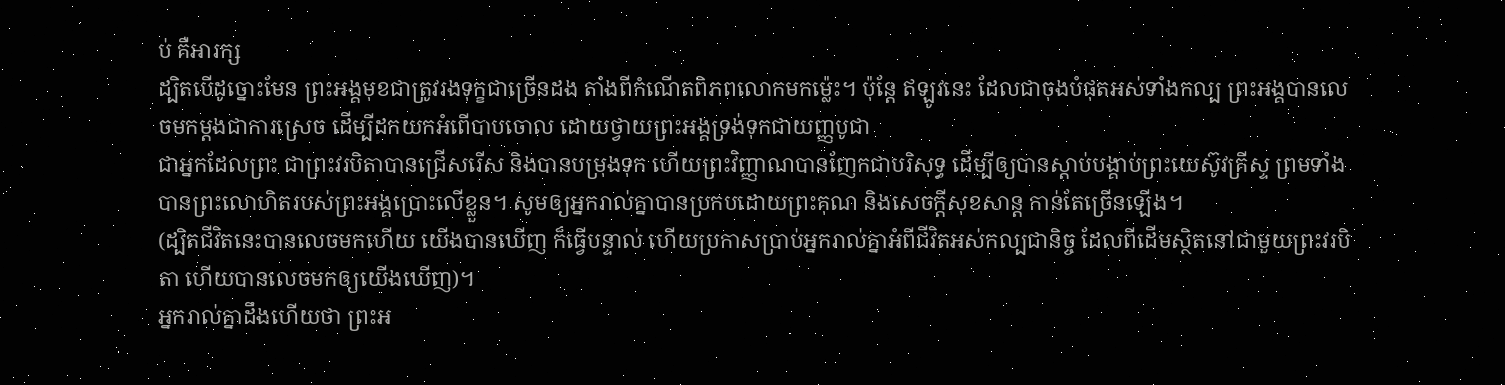ប់ គឺអារក្ស
ដ្បិតបើដូច្នោះមែន ព្រះអង្គមុខជាត្រូវរងទុក្ខជាច្រើនដង តាំងពីកំណើតពិភពលោកមកម្ល៉េះ។ ប៉ុន្ដែ ឥឡូវនេះ ដែលជាចុងបំផុតអស់ទាំងកល្ប ព្រះអង្គបានលេចមកម្ដងជាការស្រេច ដើម្បីដកយកអំពើបាបចោល ដោយថ្វាយព្រះអង្គទ្រង់ទុកជាយញ្ញបូជា
ជាអ្នកដែលព្រះ ជាព្រះវរបិតាបានជ្រើសរើស និងបានបម្រុងទុក ហើយព្រះវិញ្ញាណបានញែកជាបរិសុទ្ធ ដើម្បីឲ្យបានស្តាប់បង្គាប់ព្រះយេស៊ូវគ្រីស្ទ ព្រមទាំងបានព្រះលោហិតរបស់ព្រះអង្គប្រោះលើខ្លួន។ សូមឲ្យអ្នករាល់គ្នាបានប្រកបដោយព្រះគុណ និងសេចក្តីសុខសាន្ត កាន់តែច្រើនឡើង។
(ដ្បិតជីវិតនេះបានលេចមកហើយ យើងបានឃើញ ក៏ធ្វើបន្ទាល់ ហើយប្រកាសប្រាប់អ្នករាល់គ្នាអំពីជីវិតអស់កល្បជានិច្ច ដែលពីដើមស្ថិតនៅជាមួយព្រះវរបិតា ហើយបានលេចមកឲ្យយើងឃើញ)។
អ្នករាល់គ្នាដឹងហើយថា ព្រះអ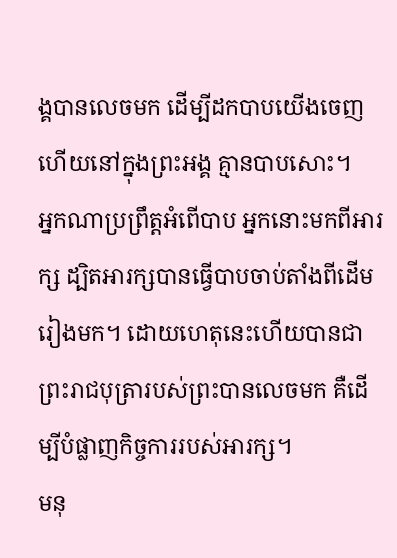ង្គបានលេចមក ដើម្បីដកបាបយើងចេញ ហើយនៅក្នុងព្រះអង្គ គ្មានបាបសោះ។
អ្នកណាប្រព្រឹត្តអំពើបាប អ្នកនោះមកពីអារក្ស ដ្បិតអារក្សបានធ្វើបាបចាប់តាំងពីដើមរៀងមក។ ដោយហេតុនេះហើយបានជាព្រះរាជបុត្រារបស់ព្រះបានលេចមក គឺដើម្បីបំផ្លាញកិច្ចការរបស់អារក្ស។
មនុ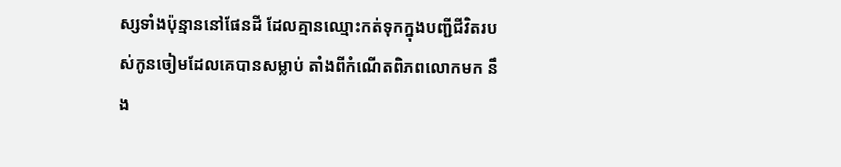ស្សទាំងប៉ុន្មាននៅផែនដី ដែលគ្មានឈ្មោះកត់ទុកក្នុងបញ្ជីជីវិតរបស់កូនចៀមដែលគេបានសម្លាប់ តាំងពីកំណើតពិភពលោកមក នឹង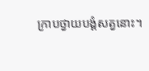ក្រាបថ្វាយបង្គំសត្វនោះ។